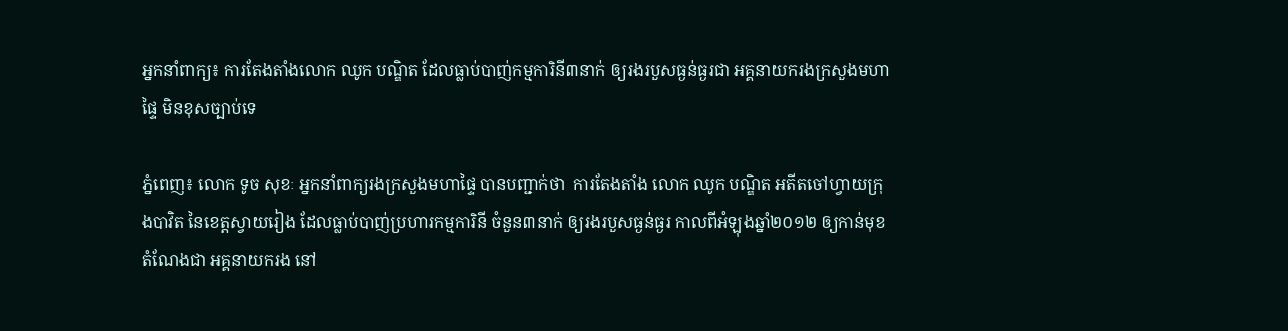អ្នកនាំពាក្យ៖ ការតែងតាំងលោក ឈូក បណ្ឌិត ដែលធ្លាប់បាញ់កម្មការិនី៣នាក់ ឲ្យរងរបួសធ្ងន់ធ្ងរជា អគ្គនាយករងក្រសួងមហាផ្ទៃ មិនខុសច្បាប់ទេ

ភ្នំពេញ៖ លោក ទូច សុខៈ អ្នកនាំពាក្យរងក្រសួងមហាផ្ទៃ បានបញ្ជាក់ថា  ការតែងតាំង លោក ឈូក បណ្ឌិត អតីតចៅហ្វាយក្រុងបាវិត នៃខេត្តស្វាយរៀង ដែលធ្លាប់បាញ់ប្រហារកម្មការិនី ចំនួន៣នាក់ ឲ្យរងរបួសធ្ងន់ធ្ងរ កាលពីអំឡុងឆ្នាំ២០១២ ឲ្យកាន់មុខតំណែងជា អគ្គនាយករង នៅ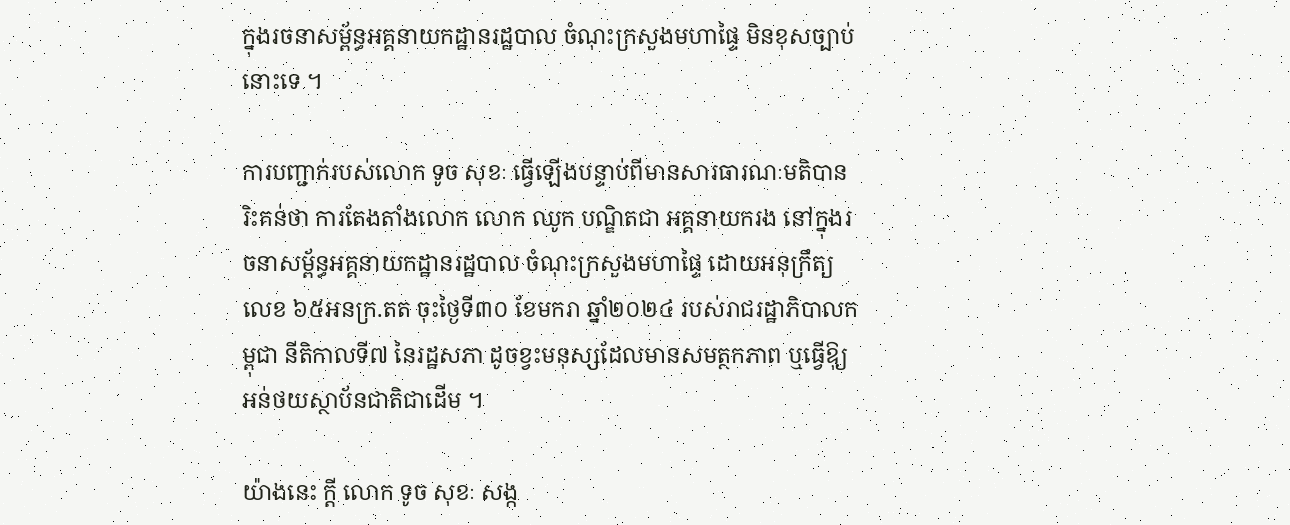ក្នុងរចនាសម្ព័ន្ធអគ្គនាយកដ្ឋានរដ្ឋបាល ចំណុះក្រសួងមហាផ្ទៃ មិនខុសច្បាប់នោះទេ ។

ការបញ្ជាក់របស់លោក ទូច សុខៈ ធ្វើឡើងបន្ទាប់ពីមានសារធារណៈមតិបានរិះគន់ថា ការតែងតាំងលោក លោក ឈូក បណ្ឌិតជា អគ្គនាយករង នៅក្នុងរចនាសម្ព័ន្ធអគ្គនាយកដ្ឋានរដ្ឋបាល ចំណុះក្រសួងមហាផ្ទៃ ដោយអនុក្រឹត្យលេខ ៦៥អនក្រ.តត ចុះថ្ងៃទី៣០ ខែមករា ឆ្នាំ២០២៤ របស់រាជរដ្ឋាភិបាលកម្ពុជា នីតិកាលទី៧ នៃរដ្ឋសភា ដូចខ្វះមនុស្សដែលមានសមត្ថកភាព ឬធ្វើឱុ្យអន់ថយស្ថាប័នជាតិជាដើម ។

យ៉ាងនេះ ក្តី លោក ទូច សុខៈ សង្ក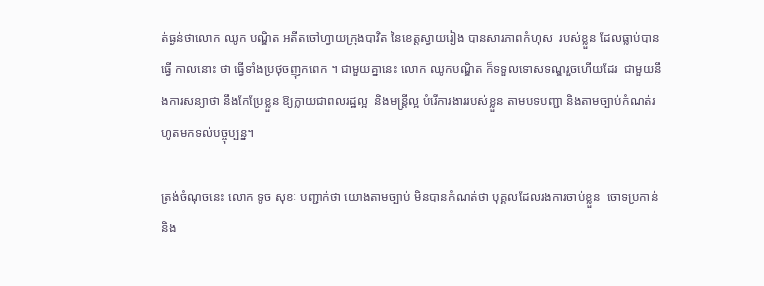ត់ធ្ងន់ថាលោក ឈូក បណ្ឌិត អតីតចៅហ្វាយក្រុងបាវិត នៃខេត្តស្វាយរៀង បានសារភាពកំហុស  របស់ខ្លួន ដែលធ្លាប់បានធ្វើ កាលនោះ ថា ធ្វើទាំងប្រថុចញុកពេក ។ ជាមួយគ្នានេះ លោក ឈូកបណ្ឌិត ក៏ទទួលទោសទណ្ឌរួចហើយដែរ  ជាមួយនឹងការសន្យាថា នឹងកែប្រែខ្លួន ឱ្យក្លាយជាពលរដ្ឋល្អ  និងមន្ត្រីល្អ បំរើការងាររបស់ខ្លួន តាមបទបញ្ជា និងតាមច្បាប់កំណត់រហូតមកទល់បច្ចុប្បន្ន។

ត្រង់ចំណុចនេះ លោក ទូច សុខៈ បញ្ជាក់ថា យោងតាមច្បាប់ មិនបានកំណត់ថា បុគ្គលដែលរងការចាប់ខ្លួន  ចោទប្រកាន់ និង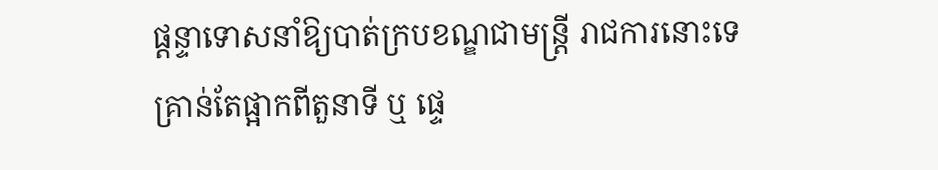ផ្តន្ទាទោសនាំឱ្យបាត់ក្របខណ្ឌជាមន្ត្រី រាជការនោះទេ គ្រាន់តែផ្អាកពីតួនាទី ឬ ផ្ទេ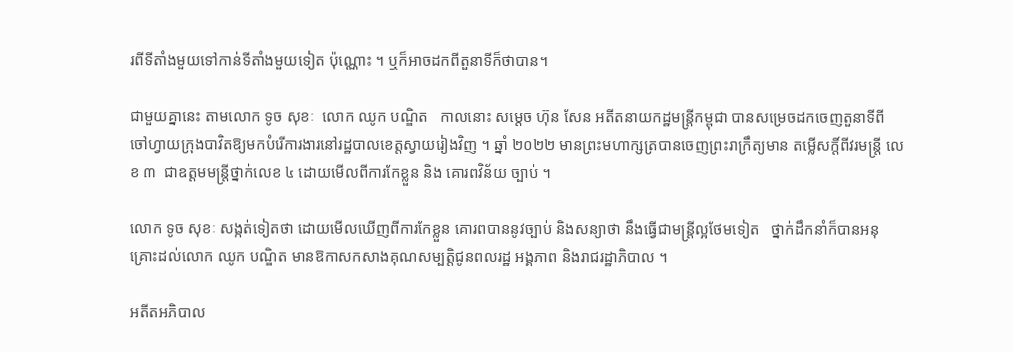រពីទីតាំងមួយទៅកាន់ទីតាំងមួយទៀត ប៉ុណ្ណោះ ។ ឬក៏អាចដកពីតួនាទីក៏ថាបាន។

ជាមួយគ្នានេះ តាមលោក ទូច សុខៈ  លោក ឈូក បណ្ឌិត   កាលនោះ សម្តេច ហ៊ុន សែន អតីតនាយកដ្ឋមន្ត្រីកម្ពុជា បានសម្រេចដកចេញតួនាទីពី ចៅហ្វាយក្រុងបាវិតឱ្យមកបំរើការងារនៅរដ្ឋបាលខេត្តស្វាយរៀងវិញ ។ ឆ្នាំ ២០២២ មានព្រះមហាក្សត្របានចេញព្រះរាក្រឹត្យមាន តម្លើសក្តិ៍ពីវរមន្ត្រី លេខ ៣  ជាឧត្តមមន្ត្រីថ្នាក់លេខ ៤ ដោយមើលពីការកែខ្លួន និង គោរពវិន័យ ច្បាប់ ។

លោក ទូច សុខៈ សង្កត់ទៀតថា ដោយមើលឃើញពីការកែខ្លួន គោរពបាននូវច្បាប់ និងសន្យាថា នឹងធ្វើជាមន្ត្រីល្អថែមទៀត   ថ្នាក់ដឹកនាំក៏បានអនុគ្រោះដល់លោក ឈូក បណ្ឌិត មានឱកាសកសាងគុណសម្បត្តិជូនពលរដ្ឋ អង្គភាព និងរាជរដ្ឋាភិបាល ។

អតីតអភិបាល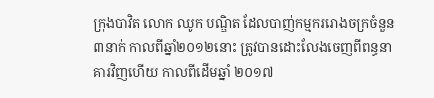ក្រុងបាវិត លោក ឈូក បណ្ឌិត ដែលបាញ់កម្មកររោងចក្រចំនួន៣នាក់ កាលពីឆ្នាំ២០១២នោះ ត្រូវបានដោះលែងចេញពីពន្ធនាគារវិញហើយ កាលពីដើមឆ្នាំ ២០១៧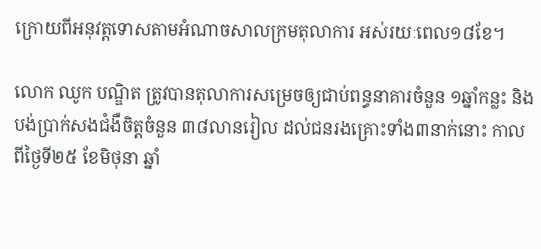ក្រោយពីអនុវត្តទោសតាមអំណាចសាលក្រមតុលាការ អស់រយៈពេល១៨ខែ។

លោក ឈូក បណ្ឌិត ត្រូវបានតុលាការសម្រេចឲ្យជាប់ពន្ធនាគារចំនួន ១ឆ្នាំកន្លះ និងបង់ប្រាក់សងជំងឺចិត្តចំនួន ៣៨លានរៀល ដល់ជនរងគ្រោះទាំង៣នាក់នោះ កាលពីថ្ងៃទី២៥ ខែមិថុនា ឆ្នាំ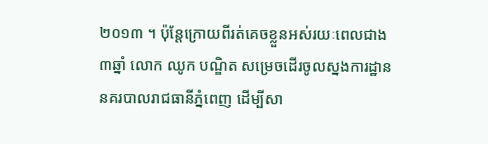២០១៣ ។ ប៉ុន្តែក្រោយពីរត់គេចខ្លួនអស់រយៈពេលជាង ៣ឆ្នាំ លោក ឈូក បណ្ឌិត សម្រេចដើរចូលស្នងការដ្ឋាននគរបាលរាជធានីភ្នំពេញ ដើម្បីសា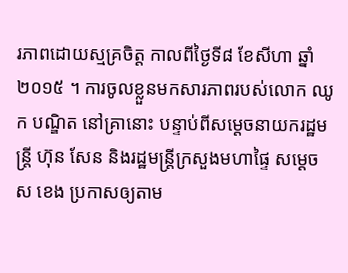រភាពដោយស្មគ្រចិត្ត កាលពីថ្ងៃទី៨ ខែសីហា ឆ្នាំ២០១៥ ។ ការចូលខ្លួនមកសារភាពរបស់លោក ឈូក បណ្ឌិត នៅគ្រានោះ បន្ទាប់ពីសម្ដេចនាយករដ្ឋមន្ត្រី ហ៊ុន សែន និងរដ្ឋមន្ត្រីក្រសួងមហាផ្ទៃ សម្ដេច ស ខេង ប្រកាសឲ្យតាម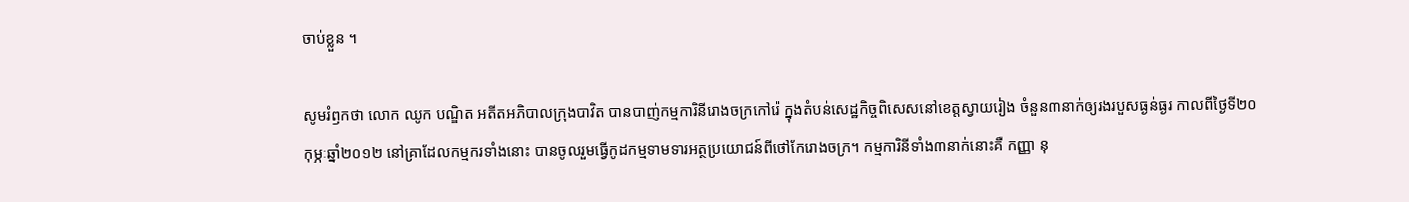ចាប់ខ្លួន ។

សូមរំឭកថា លោក ឈូក បណ្ឌិត អតីតអភិបាលក្រុងបាវិត បានបាញ់កម្មការិនីរោងចក្រកៅរ៉េ ក្នុងតំបន់សេដ្ឋកិច្ចពិសេសនៅខេត្តស្វាយរៀង ចំនួន៣នាក់ឲ្យរងរបួសធ្ងន់ធ្ងរ កាលពីថ្ងៃទី២០ កុម្ភៈឆ្នាំ២០១២ នៅគ្រាដែលកម្មករទាំងនោះ បានចូលរួមធ្វើកូដកម្មទាមទារអត្ថប្រយោជន៍ពីថៅកែរោងចក្រ។ កម្មការិនីទាំង៣នាក់នោះគឺ កញ្ញា នុ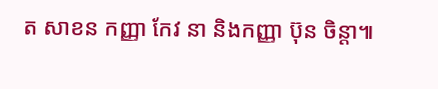ត សាខន កញ្ញា កែវ នា និងកញ្ញា ប៊ុន ចិន្តា៕